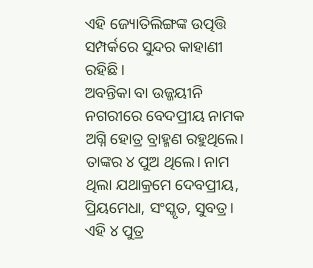ଏହି ଜ୍ୟୋତିଲିଙ୍ଗଙ୍କ ଉତ୍ପତ୍ତି ସମ୍ପର୍କରେ ସୁନ୍ଦର କାହାଣୀ ରହିଛି।
ଅବନ୍ତିକା ବା ଉଜ୍ଜୟୀନି ନଗରୀରେ ବେଦପ୍ରୀୟ ନାମକ ଅଗ୍ନି ହୋତ୍ର ବ୍ରାହ୍ମଣ ରହୁଥିଲେ। ତାଙ୍କର ୪ ପୁଅ ଥିଲେ। ନାମ ଥିଲା ଯଥାକ୍ରମେ ଦେବପ୍ରୀୟ, ପ୍ରିୟମେଧା, ସଂସ୍କୃତ, ସୁବତ୍ର। ଏହି ୪ ପୁତ୍ର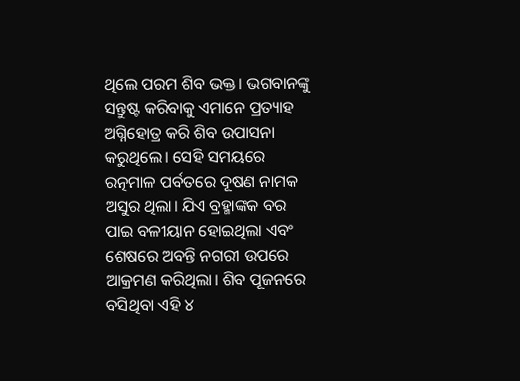ଥିଲେ ପରମ ଶିବ ଭକ୍ତ। ଭଗବାନଙ୍କୁ ସନ୍ତୁଷ୍ଟ କରିବାକୁ ଏମାନେ ପ୍ରତ୍ୟାହ ଅଗ୍ନିହୋତ୍ର କରି ଶିବ ଉପାସନା କରୁଥିଲେ। ସେହି ସମୟରେ ରତ୍ନମାଳ ପର୍ବତରେ ଦୂଷଣ ନାମକ ଅସୁର ଥିଲା। ଯିଏ ବ୍ରହ୍ମାଙ୍କକ ବର ପାଇ ବଳୀୟାନ ହୋଇଥିଲା ଏବଂ ଶେଷରେ ଅବନ୍ତି ନଗରୀ ଉପରେ ଆକ୍ରମଣ କରିଥିଲା। ଶିବ ପୂଜନରେ ବସିଥିବା ଏହି ୪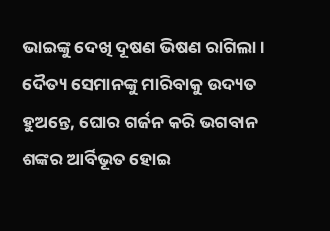ଭାଇଙ୍କୁ ଦେଖି ଦୂଷଣ ଭିଷଣ ରାଗିଲା। ଦୈତ୍ୟ ସେମାନଙ୍କୁ ମାରିବାକୁ ଉଦ୍ୟତ ହୁଅନ୍ତେ, ଘୋର ଗର୍ଜନ କରି ଭଗବାନ ଶଙ୍କର ଆର୍ବିଭୂତ ହୋଇ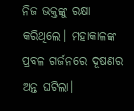ନିଜ ଭକ୍ତଙ୍କୁ ରକ୍ଷା କରିଥିଲେ। ମହାକାଳଙ୍କ ପ୍ରବଳ ଗର୍ଜନରେ ଦୂଷଣର ଅନ୍ତ ଘଟିଲା।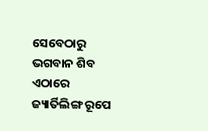ସେବେଠାରୁ ଭଗବାନ ଶିବ ଏଠାରେ ଜ୍ୟାର୍ତିଲିଙ୍ଗ ରୂପେ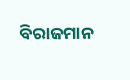ବିରାଜମାନ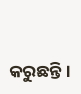କରୁଛନ୍ତି।